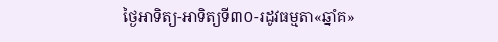ថ្ងៃអាទិត្យ-អាទិត្យទី៣០-រដូវធម្មតា«ឆ្នាំគ»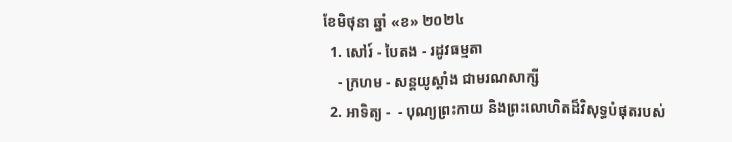ខែមិថុនា ឆ្នាំ «ខ» ២០២៤
  1. សៅរ៍ - បៃតង - រដូវធម្មតា
    - ក្រហម - សន្ដយូស្ដាំង ជាមរណសាក្សី
  2. អាទិត្យ -  - បុណ្យព្រះកាយ និងព្រះលោហិតដ៏វិសុទ្ធបំផុតរបស់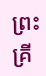ព្រះគ្រី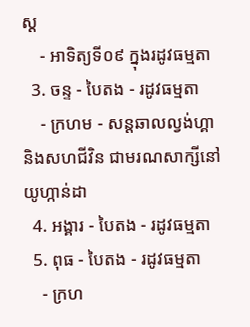ស្ដ
    - អាទិត្យទី០៩ ក្នុងរដូវធម្មតា
  3. ចន្ទ - បៃតង - រដូវធម្មតា
    - ក្រហម - សន្ដឆាលល្វង់ហ្គា និងសហជីវិន ជាមរណសាក្សីនៅយូហ្កាន់ដា
  4. អង្គារ - បៃតង - រដូវធម្មតា
  5. ពុធ - បៃតង - រដូវធម្មតា
    - ក្រហ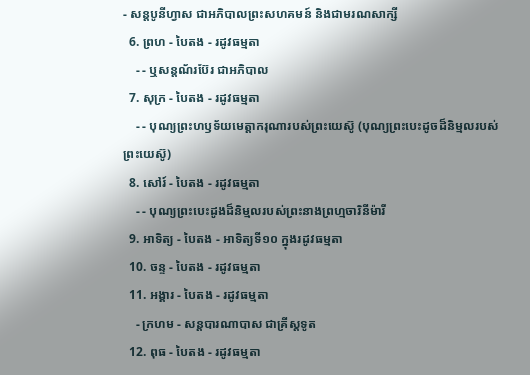- សន្ដបូនីហ្វាស ជាអភិបាលព្រះសហគមន៍ និងជាមរណសាក្សី
  6. ព្រហ - បៃតង - រដូវធម្មតា
    - - ឬសន្ដណ័រប៊ែរ ជាអភិបាល
  7. សុក្រ - បៃតង - រដូវធម្មតា
    - - បុណ្យព្រះហឫទ័យមេត្ដាករុណារបស់ព្រះយេស៊ូ (បុណ្យព្រះបេះដូចដ៏និម្មលរបស់ព្រះយេស៊ូ)
  8. សៅរ៍ - បៃតង - រដូវធម្មតា
    - - បុណ្យព្រះបេះដូងដ៏និម្មលរបស់ព្រះនាងព្រហ្មចារិនីម៉ារី
  9. អាទិត្យ - បៃតង - អាទិត្យទី១០ ក្នុងរដូវធម្មតា
  10. ចន្ទ - បៃតង - រដូវធម្មតា
  11. អង្គារ - បៃតង - រដូវធម្មតា
    - ក្រហម - សន្ដបារណាបាស ជាគ្រីស្ដទូត
  12. ពុធ - បៃតង - រដូវធម្មតា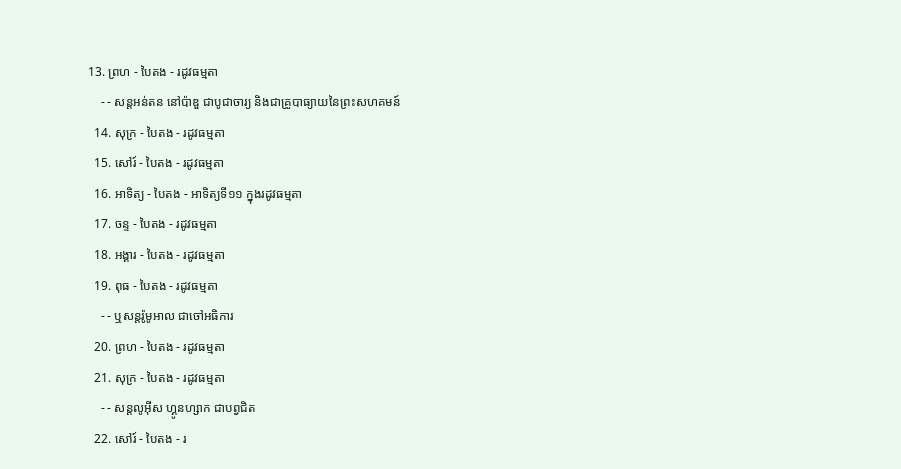13. ព្រហ - បៃតង - រដូវធម្មតា
    - - សន្ដអន់តន នៅប៉ាឌួ ជាបូជាចារ្យ និងជាគ្រូបាធ្យាយនៃព្រះសហគមន៍
  14. សុក្រ - បៃតង - រដូវធម្មតា
  15. សៅរ៍ - បៃតង - រដូវធម្មតា
  16. អាទិត្យ - បៃតង - អាទិត្យទី១១ ក្នុងរដូវធម្មតា
  17. ចន្ទ - បៃតង - រដូវធម្មតា
  18. អង្គារ - បៃតង - រដូវធម្មតា
  19. ពុធ - បៃតង - រដូវធម្មតា
    - - ឬសន្ដរ៉ូមូអាល ជាចៅអធិការ
  20. ព្រហ - បៃតង - រដូវធម្មតា
  21. សុក្រ - បៃតង - រដូវធម្មតា
    - - សន្ដលូអ៊ីស ហ្គូនហ្សាក ជាបព្វជិត
  22. សៅរ៍ - បៃតង - រ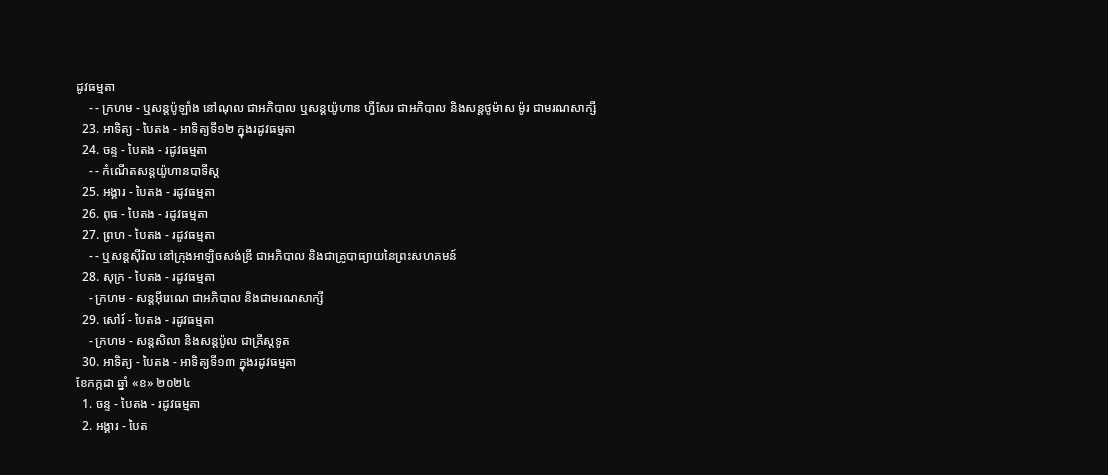ដូវធម្មតា
    - - ក្រហម - ឬសន្ដប៉ូឡាំង នៅណុល ជាអភិបាល ឬសន្ដយ៉ូហាន ហ្វីសែរ ជាអភិបាល និងសន្ដថូម៉ាស ម៉ូរ ជាមរណសាក្សី
  23. អាទិត្យ - បៃតង - អាទិត្យទី១២ ក្នុងរដូវធម្មតា
  24. ចន្ទ - បៃតង - រដូវធម្មតា
    - - កំណើតសន្ដយ៉ូហានបាទីស្ដ
  25. អង្គារ - បៃតង - រដូវធម្មតា
  26. ពុធ - បៃតង - រដូវធម្មតា
  27. ព្រហ - បៃតង - រដូវធម្មតា
    - - ឬសន្ដស៊ីរិល នៅក្រុងអាឡិចសង់ឌ្រី ជាអភិបាល និងជាគ្រូបាធ្យាយនៃព្រះសហគមន៍
  28. សុក្រ - បៃតង - រដូវធម្មតា
    - ក្រហម - សន្ដអ៊ីរេណេ ជាអភិបាល និងជាមរណសាក្សី
  29. សៅរ៍ - បៃតង - រដូវធម្មតា
    - ក្រហម - សន្ដសិលា និងសន្ដប៉ូល ជាគ្រីស្ដទូត
  30. អាទិត្យ - បៃតង - អាទិត្យទី១៣ ក្នុងរដូវធម្មតា
ខែកក្កដា ឆ្នាំ «ខ» ២០២៤
  1. ចន្ទ - បៃតង - រដូវធម្មតា
  2. អង្គារ - បៃត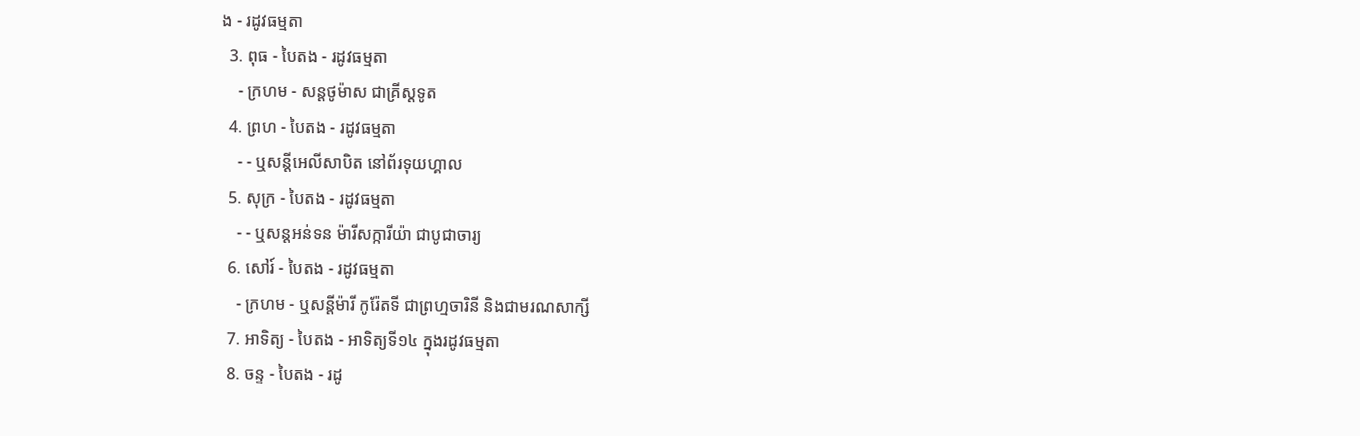ង - រដូវធម្មតា
  3. ពុធ - បៃតង - រដូវធម្មតា
    - ក្រហម - សន្ដថូម៉ាស ជាគ្រីស្ដទូត
  4. ព្រហ - បៃតង - រដូវធម្មតា
    - - ឬសន្ដីអេលីសាបិត នៅព័រទុយហ្គាល
  5. សុក្រ - បៃតង - រដូវធម្មតា
    - - ឬសន្ដអន់ទន ម៉ារីសក្ការីយ៉ា ជាបូជាចារ្យ
  6. សៅរ៍ - បៃតង - រដូវធម្មតា
    - ក្រហម - ឬសន្ដីម៉ារី កូរ៉ែតទី ជាព្រហ្មចារិនី និងជាមរណសាក្សី
  7. អាទិត្យ - បៃតង - អាទិត្យទី១៤ ក្នុងរដូវធម្មតា
  8. ចន្ទ - បៃតង - រដូ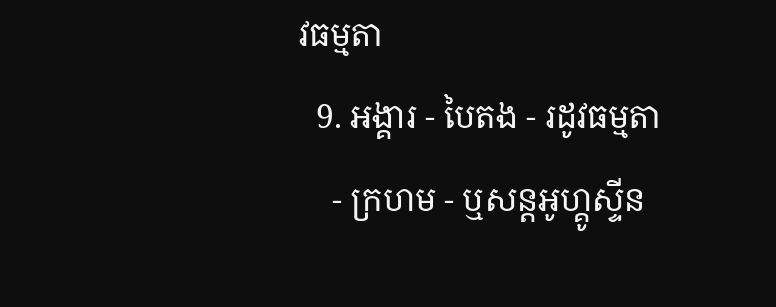វធម្មតា
  9. អង្គារ - បៃតង - រដូវធម្មតា
    - ក្រហម - ឬសន្ដអូហ្គូស្ទីន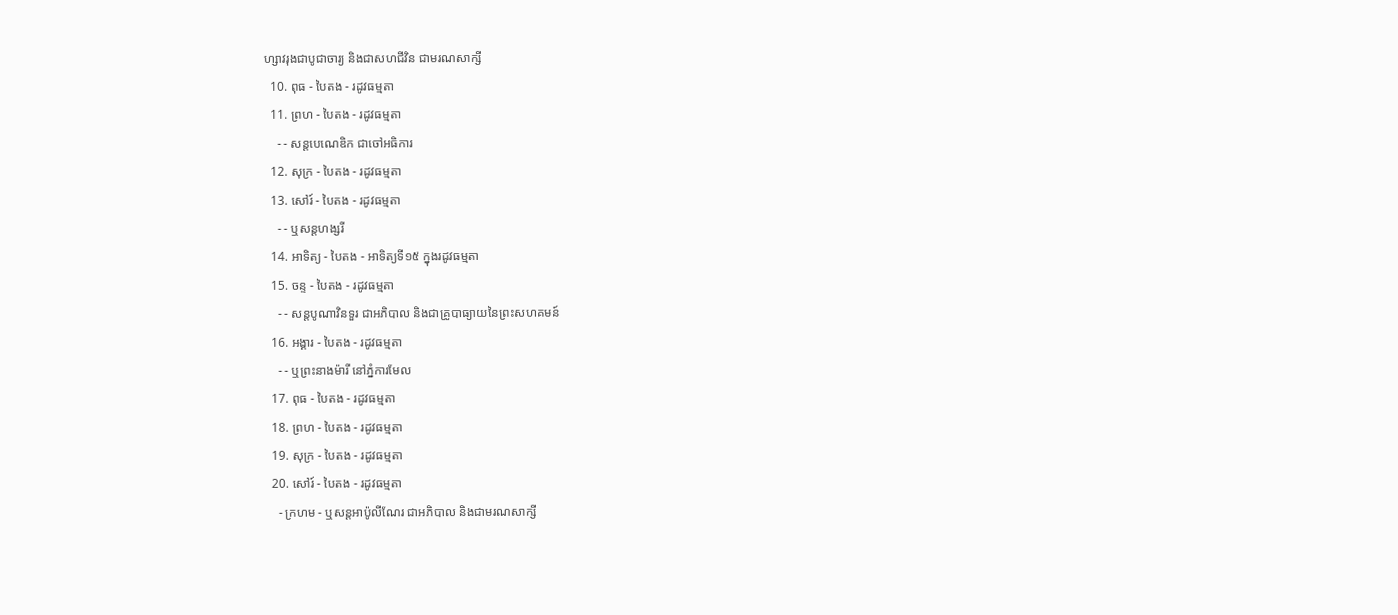ហ្សាវរុងជាបូជាចារ្យ និងជាសហជីវិន ជាមរណសាក្សី
  10. ពុធ - បៃតង - រដូវធម្មតា
  11. ព្រហ - បៃតង - រដូវធម្មតា
    - - សន្ដបេណេឌិក ជាចៅអធិការ
  12. សុក្រ - បៃតង - រដូវធម្មតា
  13. សៅរ៍ - បៃតង - រដូវធម្មតា
    - - ឬសន្ដហង្សរី
  14. អាទិត្យ - បៃតង - អាទិត្យទី១៥ ក្នុងរដូវធម្មតា
  15. ចន្ទ - បៃតង - រដូវធម្មតា
    - - សន្ដបូណាវិនទួរ ជាអភិបាល និងជាគ្រូបាធ្យាយនៃព្រះសហគមន៍
  16. អង្គារ - បៃតង - រដូវធម្មតា
    - - ឬព្រះនាងម៉ារី នៅភ្នំការមែល
  17. ពុធ - បៃតង - រដូវធម្មតា
  18. ព្រហ - បៃតង - រដូវធម្មតា
  19. សុក្រ - បៃតង - រដូវធម្មតា
  20. សៅរ៍ - បៃតង - រដូវធម្មតា
    - ក្រហម - ឬសន្ដអាប៉ូលីណែរ ជាអភិបាល និងជាមរណសាក្សី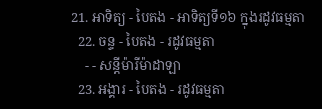21. អាទិត្យ - បៃតង - អាទិត្យទី១៦ ក្នុងរដូវធម្មតា
  22. ចន្ទ - បៃតង - រដូវធម្មតា
    - - សន្ដីម៉ារីម៉ាដាឡា
  23. អង្គារ - បៃតង - រដូវធម្មតា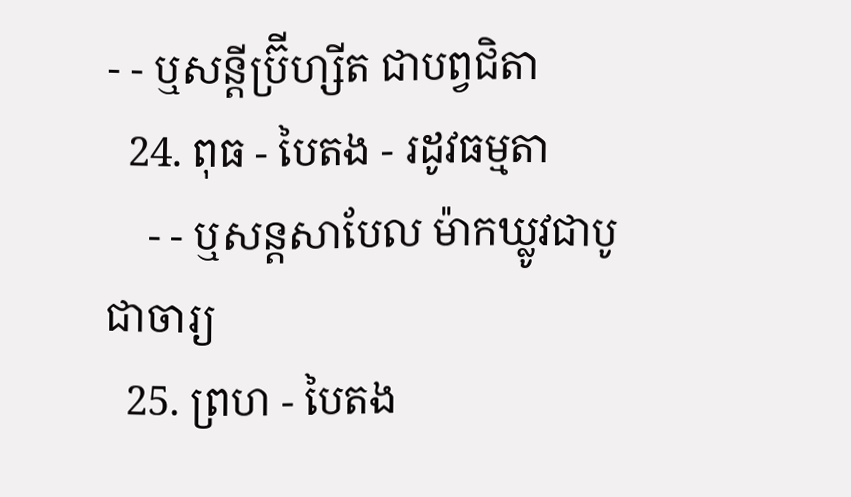- - ឬសន្ដីប្រ៊ីហ្សីត ជាបព្វជិតា
  24. ពុធ - បៃតង - រដូវធម្មតា
    - - ឬសន្ដសាបែល ម៉ាកឃ្លូវជាបូជាចារ្យ
  25. ព្រហ - បៃតង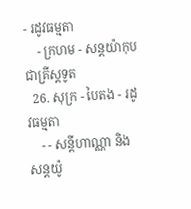- រដូវធម្មតា
    - ក្រហម - សន្ដយ៉ាកុបជាគ្រីស្ដទូត
  26. សុក្រ - បៃតង - រដូវធម្មតា
    - - សន្ដីហាណ្ណា និងសន្ដយ៉ូ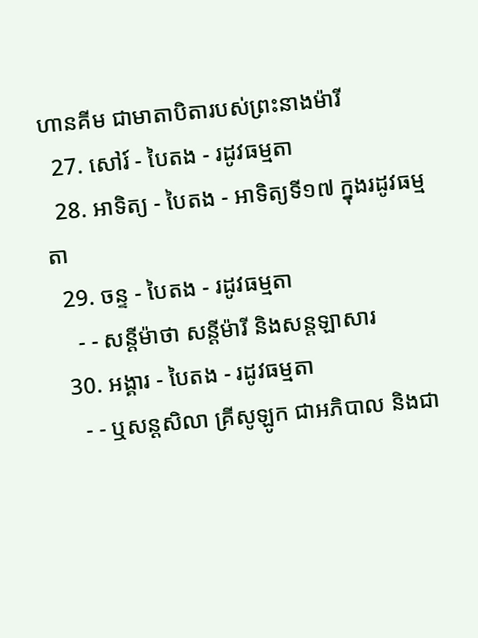ហានគីម ជាមាតាបិតារបស់ព្រះនាងម៉ារី
  27. សៅរ៍ - បៃតង - រដូវធម្មតា
  28. អាទិត្យ - បៃតង - អាទិត្យទី១៧ ក្នុងរដូវធម្មតា
  29. ចន្ទ - បៃតង - រដូវធម្មតា
    - - សន្ដីម៉ាថា សន្ដីម៉ារី និងសន្ដឡាសារ
  30. អង្គារ - បៃតង - រដូវធម្មតា
    - - ឬសន្ដសិលា គ្រីសូឡូក ជាអភិបាល និងជា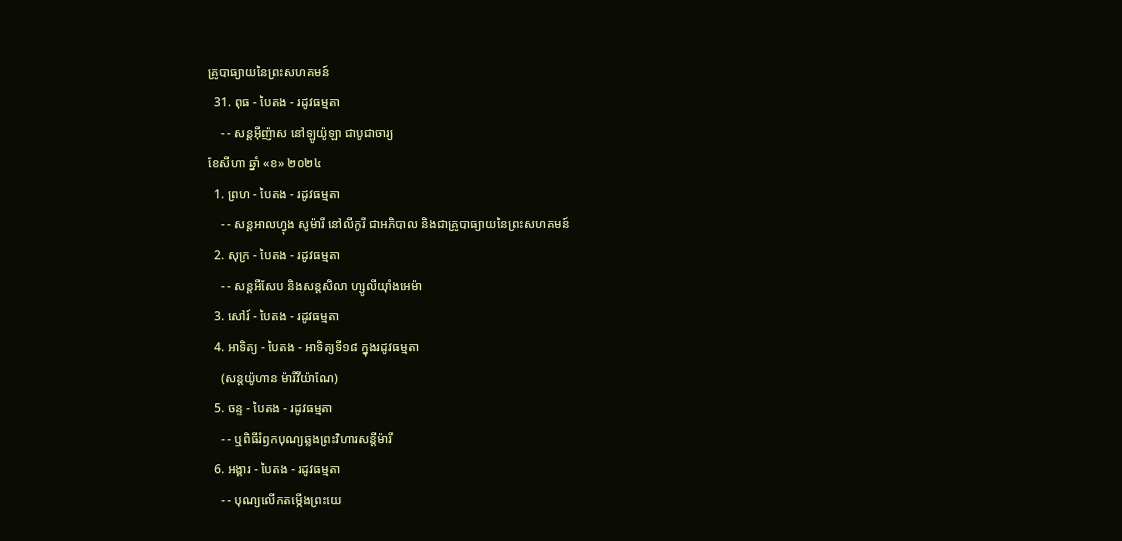គ្រូបាធ្យាយនៃព្រះសហគមន៍
  31. ពុធ - បៃតង - រដូវធម្មតា
    - - សន្ដអ៊ីញ៉ាស នៅឡូយ៉ូឡា ជាបូជាចារ្យ
ខែសីហា ឆ្នាំ «ខ» ២០២៤
  1. ព្រហ - បៃតង - រដូវធម្មតា
    - - សន្ដអាលហ្វុង សូម៉ារី នៅលីកូរី ជាអភិបាល និងជាគ្រូបាធ្យាយនៃព្រះសហគមន៍
  2. សុក្រ - បៃតង - រដូវធម្មតា
    - - សន្តអឺសែប និងសន្តសិលា ហ្សូលីយ៉ាំងអេម៉ា
  3. សៅរ៍ - បៃតង - រដូវធម្មតា
  4. អាទិត្យ - បៃតង - អាទិត្យទី១៨ ក្នុងរដូវធម្មតា
    (សន្តយ៉ូហាន ម៉ារីវីយ៉ាណែ)
  5. ចន្ទ - បៃតង - រដូវធម្មតា
    - - ឬពិធីរំឭកបុណ្យឆ្លងព្រះវិហារសន្តីម៉ារី
  6. អង្គារ - បៃតង - រដូវធម្មតា
    - - បុណ្យលើកតម្កើងព្រះយេ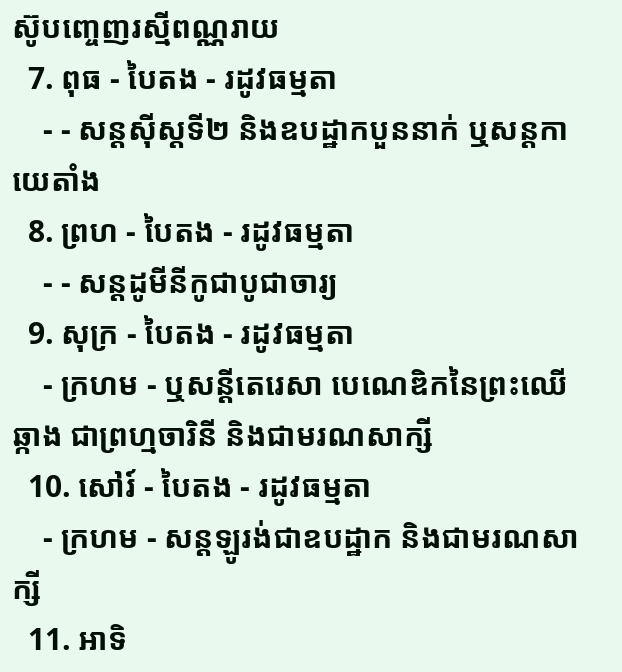ស៊ូបញ្ចេញរស្មីពណ្ណរាយ
  7. ពុធ - បៃតង - រដូវធម្មតា
    - - សន្តស៊ីស្តទី២ និងឧបដ្ឋាកបួននាក់ ឬសន្តកាយេតាំង
  8. ព្រហ - បៃតង - រដូវធម្មតា
    - - សន្តដូមីនីកូជាបូជាចារ្យ
  9. សុក្រ - បៃតង - រដូវធម្មតា
    - ក្រហម - ឬសន្ដីតេរេសា បេណេឌិកនៃព្រះឈើឆ្កាង ជាព្រហ្មចារិនី និងជាមរណសាក្សី
  10. សៅរ៍ - បៃតង - រដូវធម្មតា
    - ក្រហម - សន្តឡូរង់ជាឧបដ្ឋាក និងជាមរណសាក្សី
  11. អាទិ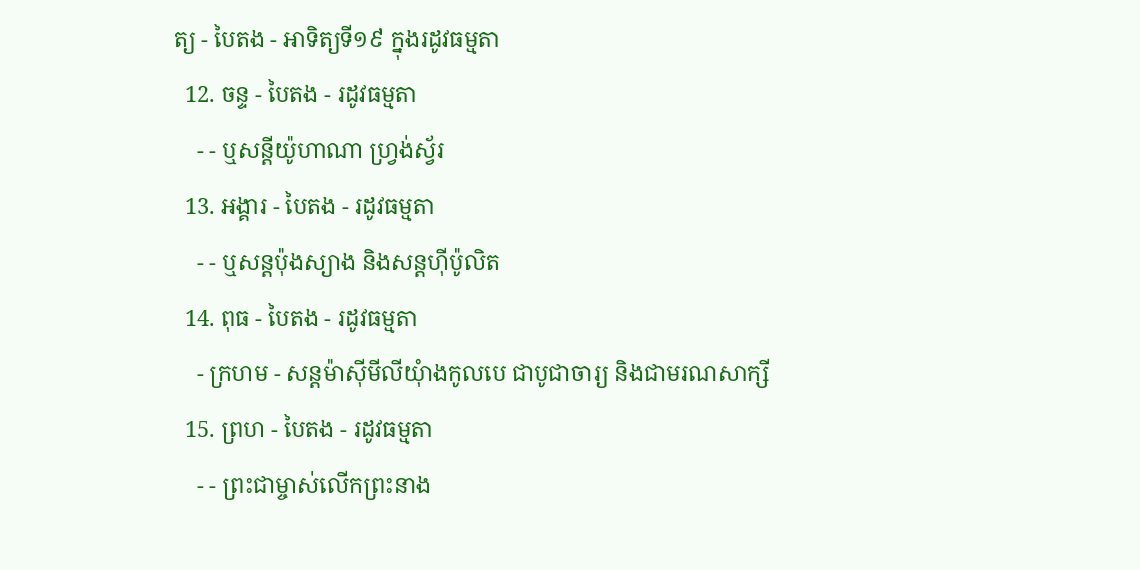ត្យ - បៃតង - អាទិត្យទី១៩ ក្នុងរដូវធម្មតា
  12. ចន្ទ - បៃតង - រដូវធម្មតា
    - - ឬសន្តីយ៉ូហាណា ហ្រ្វង់ស្វ័រ
  13. អង្គារ - បៃតង - រដូវធម្មតា
    - - ឬសន្តប៉ុងស្យាង និងសន្តហ៊ីប៉ូលិត
  14. ពុធ - បៃតង - រដូវធម្មតា
    - ក្រហម - សន្តម៉ាស៊ីមីលីយុំាងកូលបេ ជាបូជាចារ្យ និងជាមរណសាក្សី
  15. ព្រហ - បៃតង - រដូវធម្មតា
    - - ព្រះជាម្ចាស់លើកព្រះនាង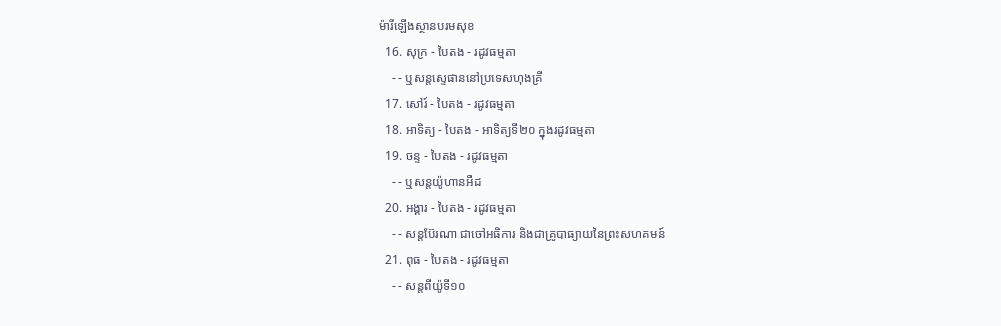ម៉ារីឡើងស្ថានបរមសុខ
  16. សុក្រ - បៃតង - រដូវធម្មតា
    - - ឬសន្តស្ទេផាននៅប្រទេសហុងគ្រី
  17. សៅរ៍ - បៃតង - រដូវធម្មតា
  18. អាទិត្យ - បៃតង - អាទិត្យទី២០ ក្នុងរដូវធម្មតា
  19. ចន្ទ - បៃតង - រដូវធម្មតា
    - - ឬសន្តយ៉ូហានអឺដ
  20. អង្គារ - បៃតង - រដូវធម្មតា
    - - សន្តប៊ែរណា ជាចៅអធិការ និងជាគ្រូបាធ្យាយនៃព្រះសហគមន៍
  21. ពុធ - បៃតង - រដូវធម្មតា
    - - សន្តពីយ៉ូទី១០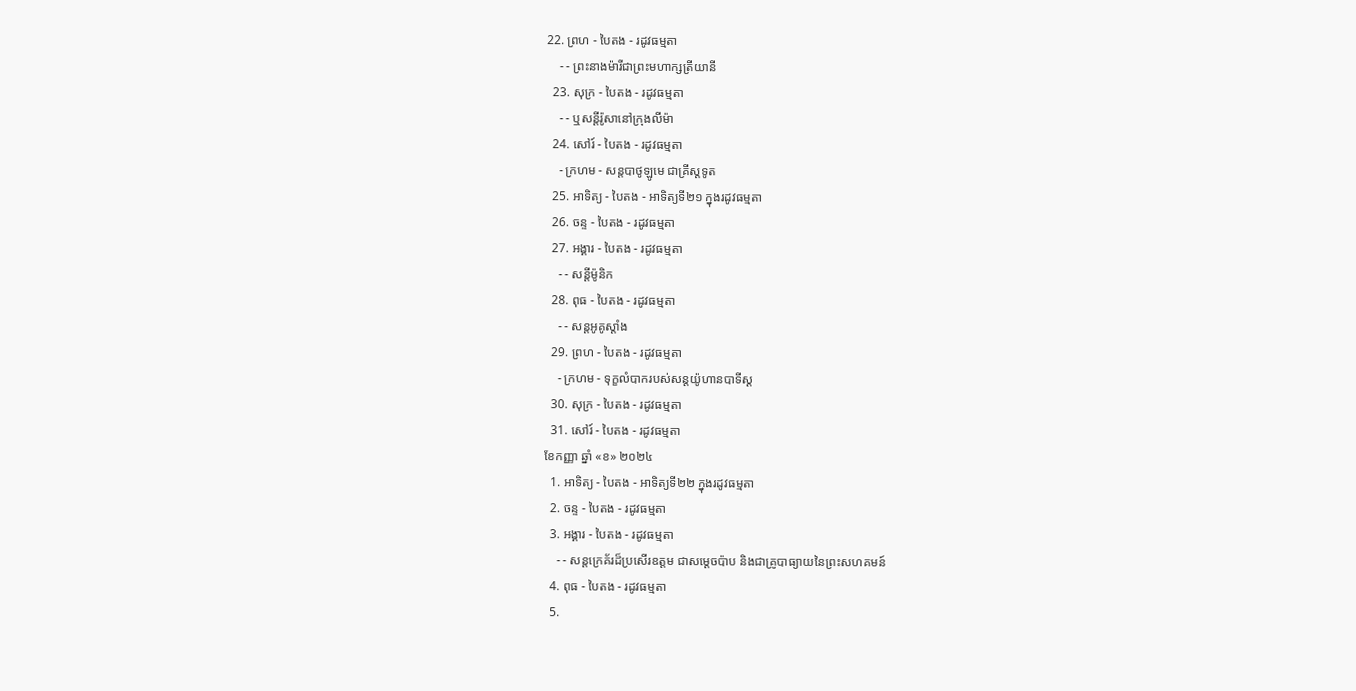22. ព្រហ - បៃតង - រដូវធម្មតា
    - - ព្រះនាងម៉ារីជាព្រះមហាក្សត្រីយានី
  23. សុក្រ - បៃតង - រដូវធម្មតា
    - - ឬសន្តីរ៉ូសានៅក្រុងលីម៉ា
  24. សៅរ៍ - បៃតង - រដូវធម្មតា
    - ក្រហម - សន្តបាថូឡូមេ ជាគ្រីស្ដទូត
  25. អាទិត្យ - បៃតង - អាទិត្យទី២១ ក្នុងរដូវធម្មតា
  26. ចន្ទ - បៃតង - រដូវធម្មតា
  27. អង្គារ - បៃតង - រដូវធម្មតា
    - - សន្ដីម៉ូនិក
  28. ពុធ - បៃតង - រដូវធម្មតា
    - - សន្តអូគូស្តាំង
  29. ព្រហ - បៃតង - រដូវធម្មតា
    - ក្រហម - ទុក្ខលំបាករបស់សន្តយ៉ូហានបាទីស្ដ
  30. សុក្រ - បៃតង - រដូវធម្មតា
  31. សៅរ៍ - បៃតង - រដូវធម្មតា
ខែកញ្ញា ឆ្នាំ «ខ» ២០២៤
  1. អាទិត្យ - បៃតង - អាទិត្យទី២២ ក្នុងរដូវធម្មតា
  2. ចន្ទ - បៃតង - រដូវធម្មតា
  3. អង្គារ - បៃតង - រដូវធម្មតា
    - - សន្តក្រេគ័រដ៏ប្រសើរឧត្តម ជាសម្ដេចប៉ាប និងជាគ្រូបាធ្យាយនៃព្រះសហគមន៍
  4. ពុធ - បៃតង - រដូវធម្មតា
  5.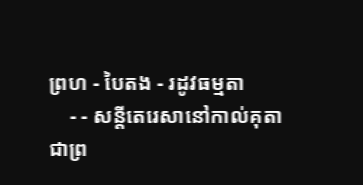ព្រហ - បៃតង - រដូវធម្មតា
    - - សន្តីតេរេសានៅកាល់គុតា ជាព្រ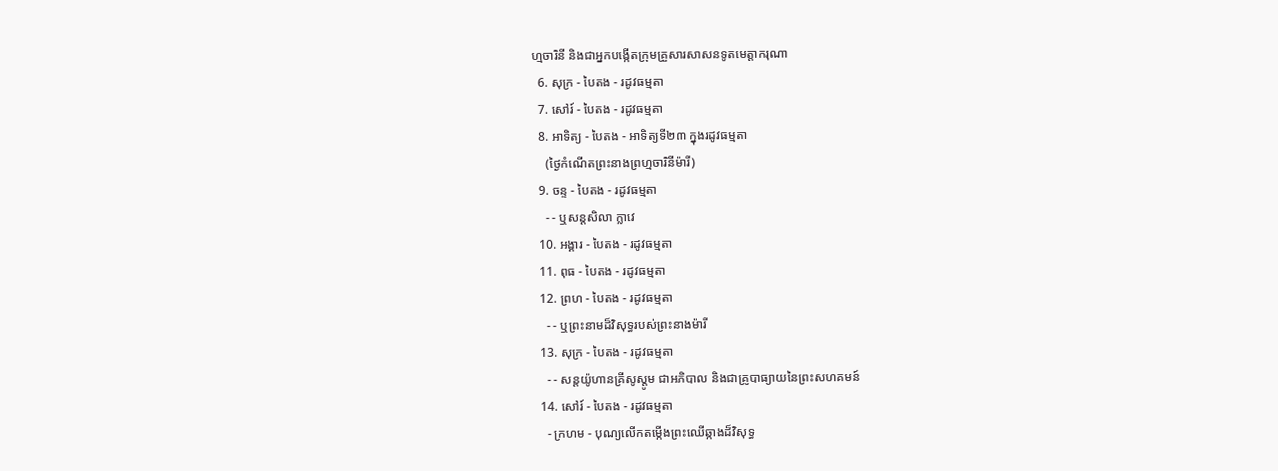ហ្មចារិនី និងជាអ្នកបង្កើតក្រុមគ្រួសារសាសនទូតមេត្ដាករុណា
  6. សុក្រ - បៃតង - រដូវធម្មតា
  7. សៅរ៍ - បៃតង - រដូវធម្មតា
  8. អាទិត្យ - បៃតង - អាទិត្យទី២៣ ក្នុងរដូវធម្មតា
    (ថ្ងៃកំណើតព្រះនាងព្រហ្មចារិនីម៉ារី)
  9. ចន្ទ - បៃតង - រដូវធម្មតា
    - - ឬសន្តសិលា ក្លាវេ
  10. អង្គារ - បៃតង - រដូវធម្មតា
  11. ពុធ - បៃតង - រដូវធម្មតា
  12. ព្រហ - បៃតង - រដូវធម្មតា
    - - ឬព្រះនាមដ៏វិសុទ្ធរបស់ព្រះនាងម៉ារី
  13. សុក្រ - បៃតង - រដូវធម្មតា
    - - សន្តយ៉ូហានគ្រីសូស្តូម ជាអភិបាល និងជាគ្រូបាធ្យាយនៃព្រះសហគមន៍
  14. សៅរ៍ - បៃតង - រដូវធម្មតា
    - ក្រហម - បុណ្យលើកតម្កើងព្រះឈើឆ្កាងដ៏វិសុទ្ធ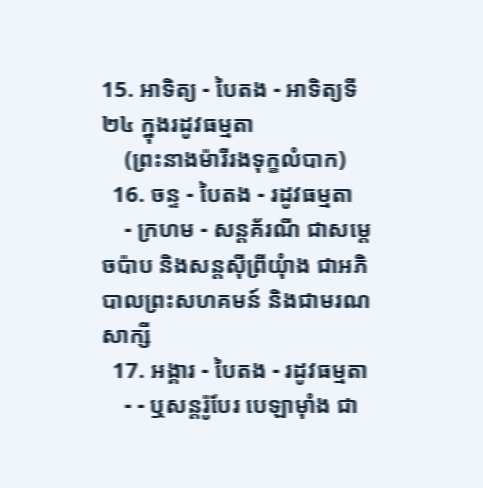15. អាទិត្យ - បៃតង - អាទិត្យទី២៤ ក្នុងរដូវធម្មតា
    (ព្រះនាងម៉ារីរងទុក្ខលំបាក)
  16. ចន្ទ - បៃតង - រដូវធម្មតា
    - ក្រហម - សន្តគ័រណី ជាសម្ដេចប៉ាប និងសន្តស៊ីព្រីយុំាង ជាអភិបាលព្រះសហគមន៍ និងជាមរណសាក្សី
  17. អង្គារ - បៃតង - រដូវធម្មតា
    - - ឬសន្តរ៉ូបែរ បេឡាម៉ាំង ជា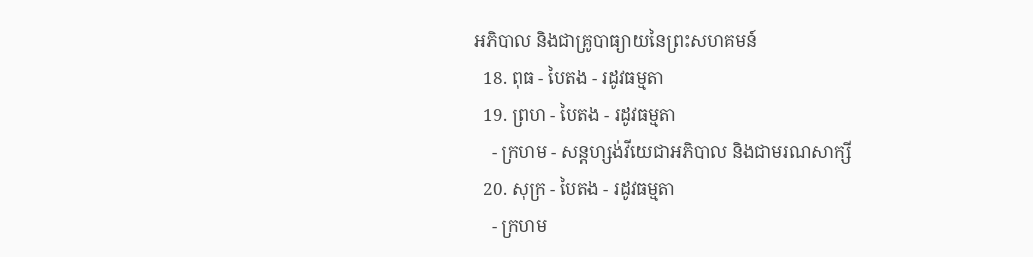អភិបាល និងជាគ្រូបាធ្យាយនៃព្រះសហគមន៍
  18. ពុធ - បៃតង - រដូវធម្មតា
  19. ព្រហ - បៃតង - រដូវធម្មតា
    - ក្រហម - សន្តហ្សង់វីយេជាអភិបាល និងជាមរណសាក្សី
  20. សុក្រ - បៃតង - រដូវធម្មតា
    - ក្រហម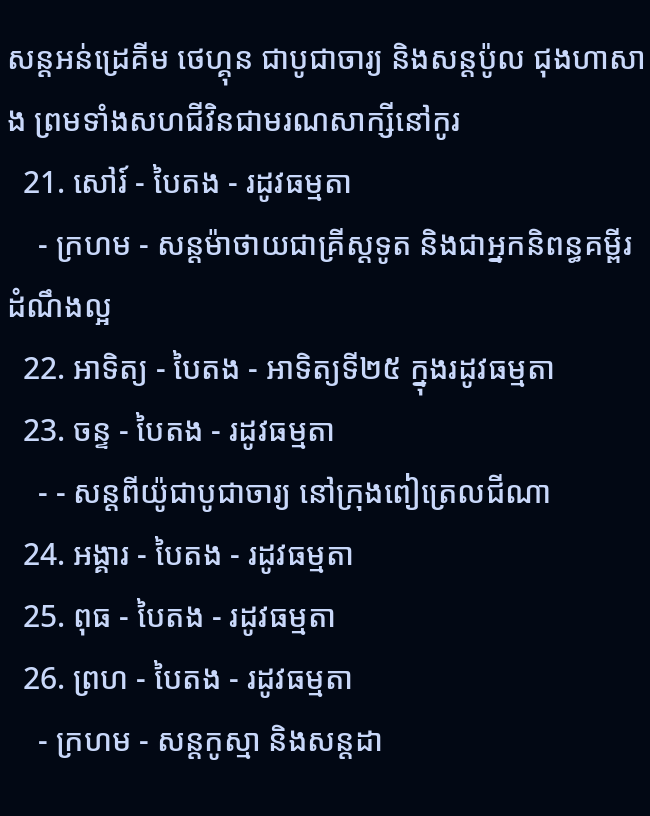សន្តអន់ដ្រេគីម ថេហ្គុន ជាបូជាចារ្យ និងសន្តប៉ូល ជុងហាសាង ព្រមទាំងសហជីវិនជាមរណសាក្សីនៅកូរ
  21. សៅរ៍ - បៃតង - រដូវធម្មតា
    - ក្រហម - សន្តម៉ាថាយជាគ្រីស្តទូត និងជាអ្នកនិពន្ធគម្ពីរដំណឹងល្អ
  22. អាទិត្យ - បៃតង - អាទិត្យទី២៥ ក្នុងរដូវធម្មតា
  23. ចន្ទ - បៃតង - រដូវធម្មតា
    - - សន្តពីយ៉ូជាបូជាចារ្យ នៅក្រុងពៀត្រេលជីណា
  24. អង្គារ - បៃតង - រដូវធម្មតា
  25. ពុធ - បៃតង - រដូវធម្មតា
  26. ព្រហ - បៃតង - រដូវធម្មតា
    - ក្រហម - សន្តកូស្មា និងសន្តដា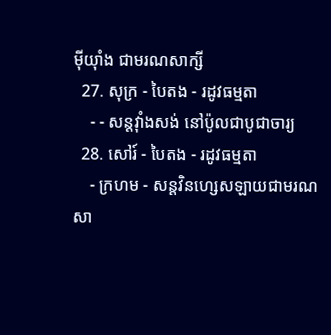ម៉ីយុាំង ជាមរណសាក្សី
  27. សុក្រ - បៃតង - រដូវធម្មតា
    - - សន្តវុាំងសង់ នៅប៉ូលជាបូជាចារ្យ
  28. សៅរ៍ - បៃតង - រដូវធម្មតា
    - ក្រហម - សន្តវិនហ្សេសឡាយជាមរណសា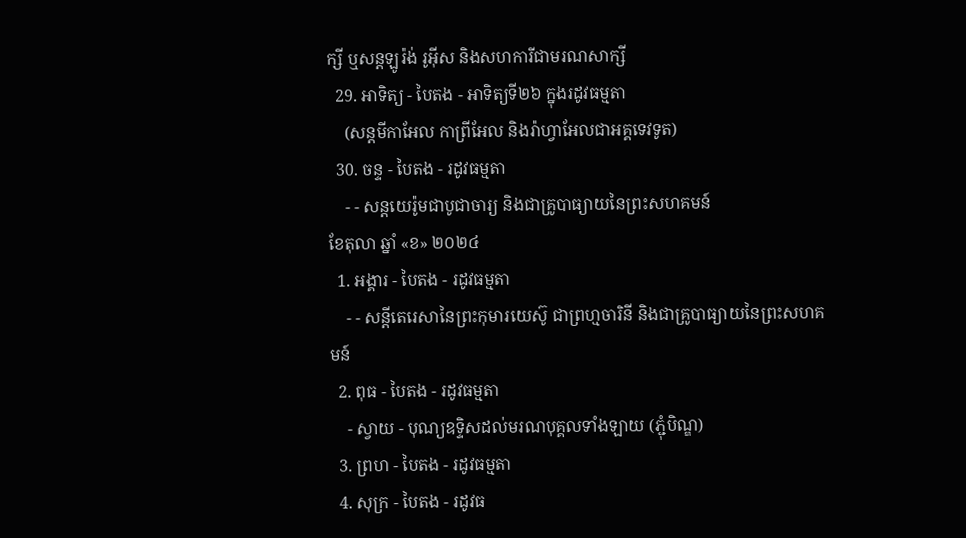ក្សី ឬសន្តឡូរ៉ង់ រូអ៊ីស និងសហការីជាមរណសាក្សី
  29. អាទិត្យ - បៃតង - អាទិត្យទី២៦ ក្នុងរដូវធម្មតា
    (សន្តមីកាអែល កាព្រីអែល និងរ៉ាហ្វាអែលជាអគ្គទេវទូត)
  30. ចន្ទ - បៃតង - រដូវធម្មតា
    - - សន្ដយេរ៉ូមជាបូជាចារ្យ និងជាគ្រូបាធ្យាយនៃព្រះសហគមន៍
ខែតុលា ឆ្នាំ «ខ» ២០២៤
  1. អង្គារ - បៃតង - រដូវធម្មតា
    - - សន្តីតេរេសានៃព្រះកុមារយេស៊ូ ជាព្រហ្មចារិនី និងជាគ្រូបាធ្យាយនៃព្រះសហគមន៍
  2. ពុធ - បៃតង - រដូវធម្មតា
    - ស្វាយ - បុណ្យឧទ្ទិសដល់មរណបុគ្គលទាំងឡាយ (ភ្ជុំបិណ្ឌ)
  3. ព្រហ - បៃតង - រដូវធម្មតា
  4. សុក្រ - បៃតង - រដូវធ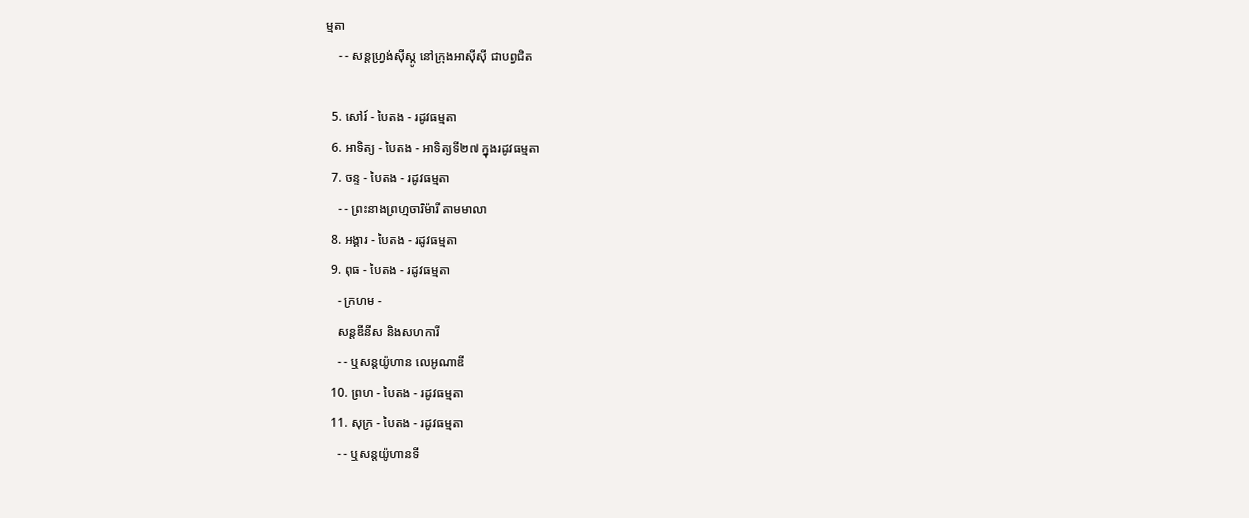ម្មតា
    - - សន្តហ្វ្រង់ស៊ីស្កូ នៅក្រុងអាស៊ីស៊ី ជាបព្វជិត

  5. សៅរ៍ - បៃតង - រដូវធម្មតា
  6. អាទិត្យ - បៃតង - អាទិត្យទី២៧ ក្នុងរដូវធម្មតា
  7. ចន្ទ - បៃតង - រដូវធម្មតា
    - - ព្រះនាងព្រហ្មចារិម៉ារី តាមមាលា
  8. អង្គារ - បៃតង - រដូវធម្មតា
  9. ពុធ - បៃតង - រដូវធម្មតា
    - ក្រហម -
    សន្តឌីនីស និងសហការី
    - - ឬសន្តយ៉ូហាន លេអូណាឌី
  10. ព្រហ - បៃតង - រដូវធម្មតា
  11. សុក្រ - បៃតង - រដូវធម្មតា
    - - ឬសន្តយ៉ូហានទី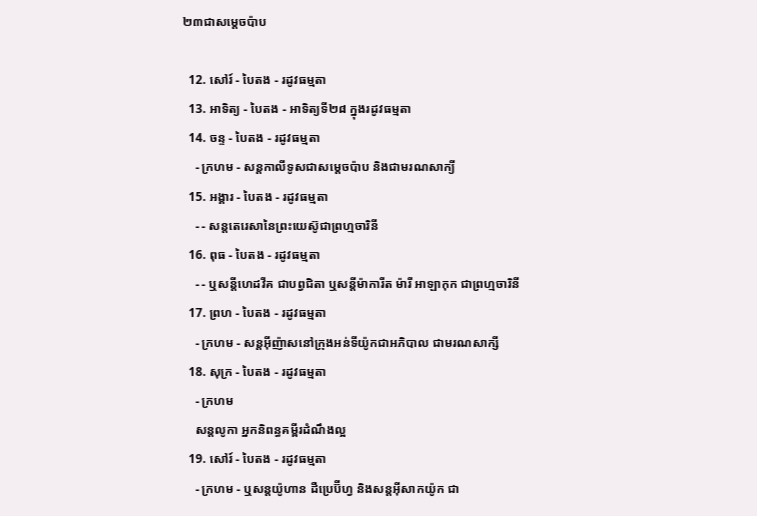២៣ជាសម្តេចប៉ាប

  12. សៅរ៍ - បៃតង - រដូវធម្មតា
  13. អាទិត្យ - បៃតង - អាទិត្យទី២៨ ក្នុងរដូវធម្មតា
  14. ចន្ទ - បៃតង - រដូវធម្មតា
    - ក្រហម - សន្ដកាលីទូសជាសម្ដេចប៉ាប និងជាមរណសាក្យី
  15. អង្គារ - បៃតង - រដូវធម្មតា
    - - សន្តតេរេសានៃព្រះយេស៊ូជាព្រហ្មចារិនី
  16. ពុធ - បៃតង - រដូវធម្មតា
    - - ឬសន្ដីហេដវីគ ជាបព្វជិតា ឬសន្ដីម៉ាការីត ម៉ារី អាឡាកុក ជាព្រហ្មចារិនី
  17. ព្រហ - បៃតង - រដូវធម្មតា
    - ក្រហម - សន្តអ៊ីញ៉ាសនៅក្រុងអន់ទីយ៉ូកជាអភិបាល ជាមរណសាក្សី
  18. សុក្រ - បៃតង - រដូវធម្មតា
    - ក្រហម
    សន្តលូកា អ្នកនិពន្ធគម្ពីរដំណឹងល្អ
  19. សៅរ៍ - បៃតង - រដូវធម្មតា
    - ក្រហម - ឬសន្ដយ៉ូហាន ដឺប្រេប៊ីហ្វ និងសន្ដអ៊ីសាកយ៉ូក ជា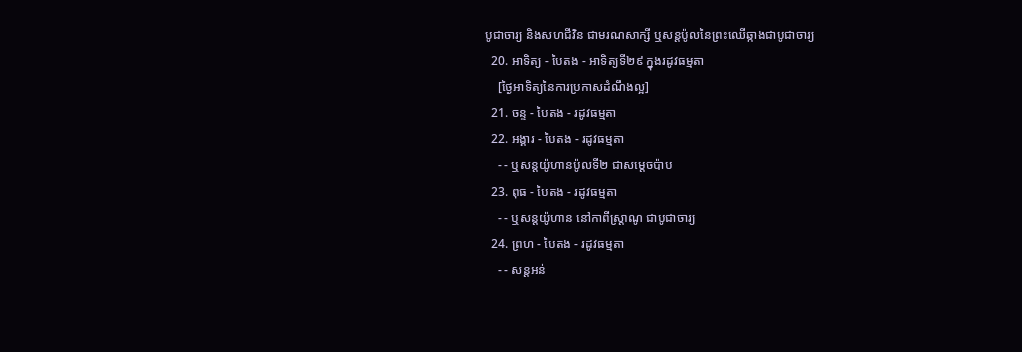បូជាចារ្យ និងសហជីវិន ជាមរណសាក្សី ឬសន្ដប៉ូលនៃព្រះឈើឆ្កាងជាបូជាចារ្យ
  20. អាទិត្យ - បៃតង - អាទិត្យទី២៩ ក្នុងរដូវធម្មតា
    [ថ្ងៃអាទិត្យនៃការប្រកាសដំណឹងល្អ]
  21. ចន្ទ - បៃតង - រដូវធម្មតា
  22. អង្គារ - បៃតង - រដូវធម្មតា
    - - ឬសន្តយ៉ូហានប៉ូលទី២ ជាសម្ដេចប៉ាប
  23. ពុធ - បៃតង - រដូវធម្មតា
    - - ឬសន្ដយ៉ូហាន នៅកាពីស្រ្ដាណូ ជាបូជាចារ្យ
  24. ព្រហ - បៃតង - រដូវធម្មតា
    - - សន្តអន់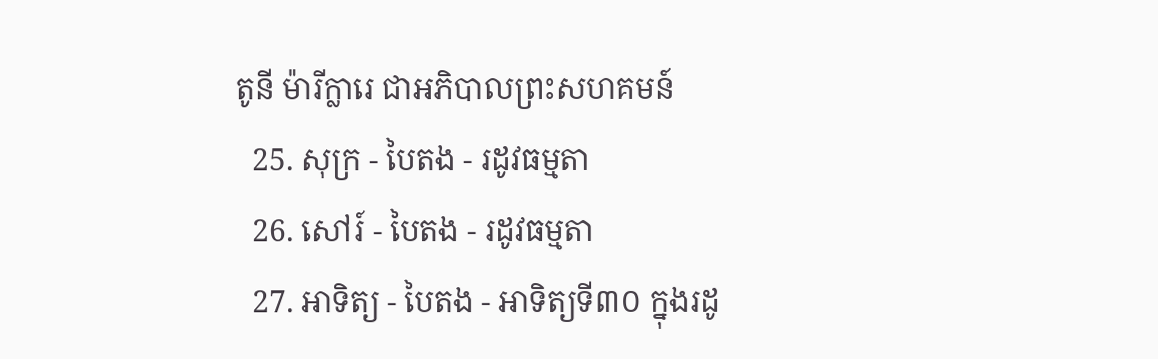តូនី ម៉ារីក្លារេ ជាអភិបាលព្រះសហគមន៍
  25. សុក្រ - បៃតង - រដូវធម្មតា
  26. សៅរ៍ - បៃតង - រដូវធម្មតា
  27. អាទិត្យ - បៃតង - អាទិត្យទី៣០ ក្នុងរដូ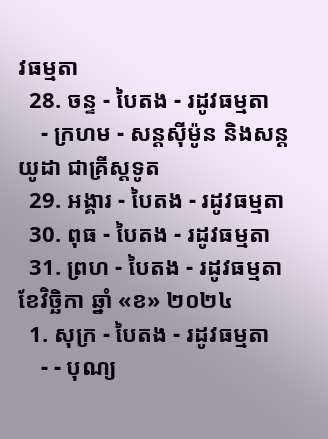វធម្មតា
  28. ចន្ទ - បៃតង - រដូវធម្មតា
    - ក្រហម - សន្ដស៊ីម៉ូន និងសន្ដយូដា ជាគ្រីស្ដទូត
  29. អង្គារ - បៃតង - រដូវធម្មតា
  30. ពុធ - បៃតង - រដូវធម្មតា
  31. ព្រហ - បៃតង - រដូវធម្មតា
ខែវិច្ឆិកា ឆ្នាំ «ខ» ២០២៤
  1. សុក្រ - បៃតង - រដូវធម្មតា
    - - បុណ្យ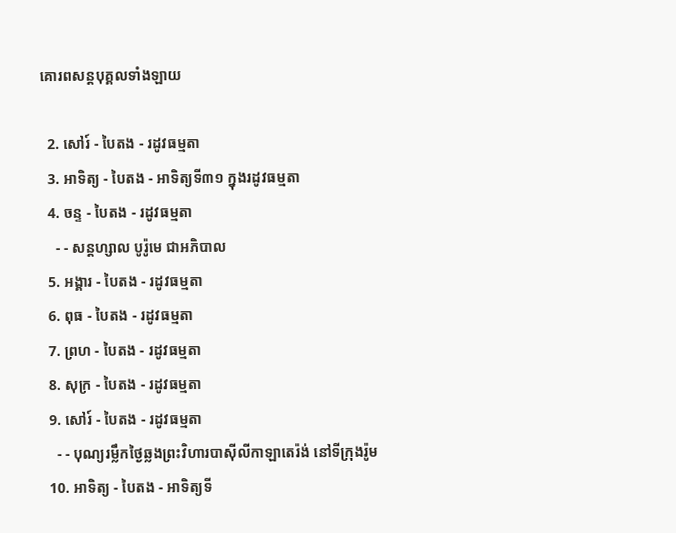គោរពសន្ដបុគ្គលទាំងឡាយ

  2. សៅរ៍ - បៃតង - រដូវធម្មតា
  3. អាទិត្យ - បៃតង - អាទិត្យទី៣១ ក្នុងរដូវធម្មតា
  4. ចន្ទ - បៃតង - រដូវធម្មតា
    - - សន្ដហ្សាល បូរ៉ូមេ ជាអភិបាល
  5. អង្គារ - បៃតង - រដូវធម្មតា
  6. ពុធ - បៃតង - រដូវធម្មតា
  7. ព្រហ - បៃតង - រដូវធម្មតា
  8. សុក្រ - បៃតង - រដូវធម្មតា
  9. សៅរ៍ - បៃតង - រដូវធម្មតា
    - - បុណ្យរម្លឹកថ្ងៃឆ្លងព្រះវិហារបាស៊ីលីកាឡាតេរ៉ង់ នៅទីក្រុងរ៉ូម
  10. អាទិត្យ - បៃតង - អាទិត្យទី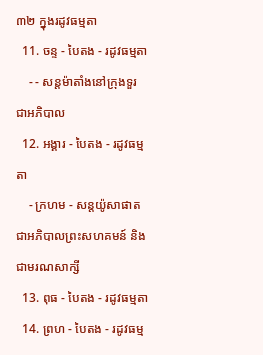៣២ ក្នុងរដូវធម្មតា
  11. ចន្ទ - បៃតង - រដូវធម្មតា
    - - សន្ដម៉ាតាំងនៅក្រុងទួរ ជាអភិបាល
  12. អង្គារ - បៃតង - រដូវធម្មតា
    - ក្រហម - សន្ដយ៉ូសាផាត ជាអភិបាលព្រះសហគមន៍ និងជាមរណសាក្សី
  13. ពុធ - បៃតង - រដូវធម្មតា
  14. ព្រហ - បៃតង - រដូវធម្ម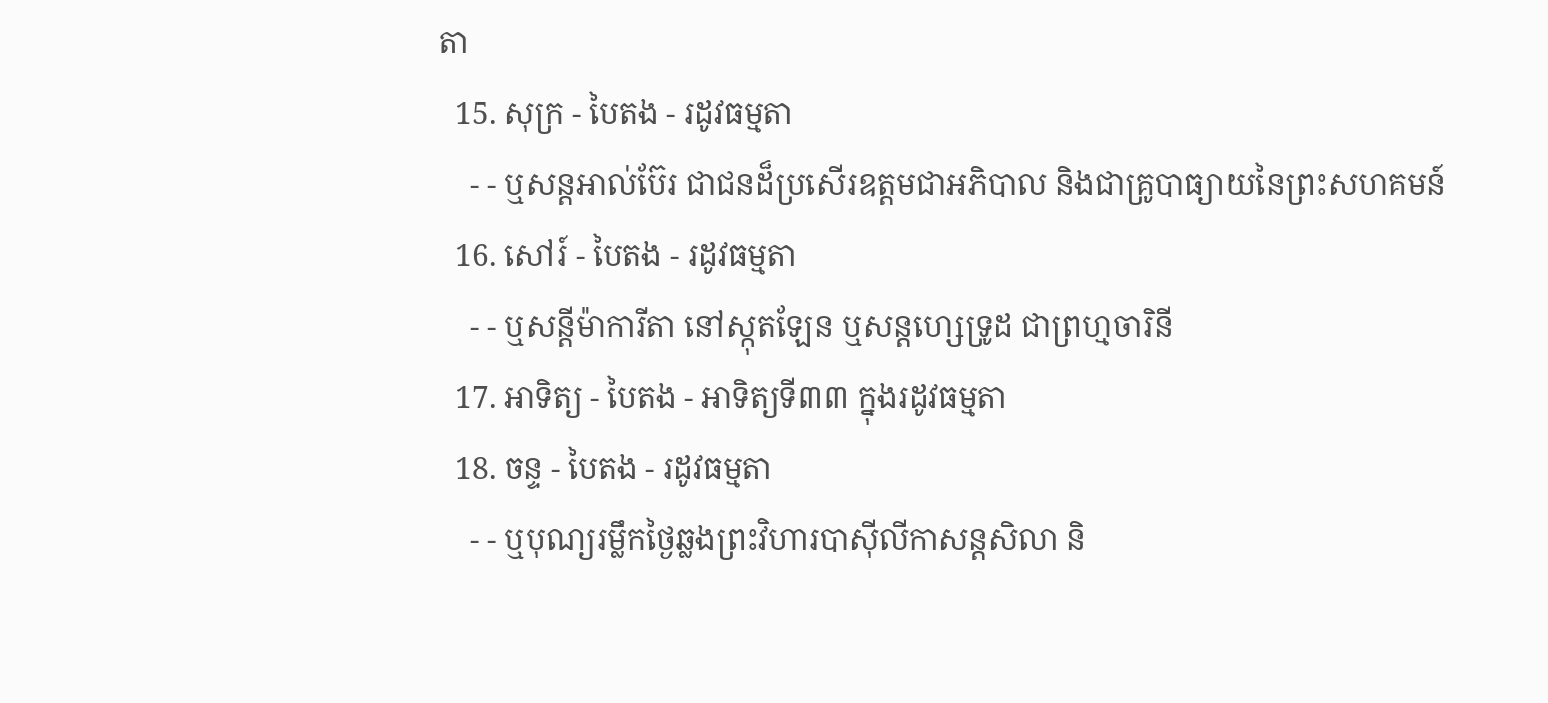តា
  15. សុក្រ - បៃតង - រដូវធម្មតា
    - - ឬសន្ដអាល់ប៊ែរ ជាជនដ៏ប្រសើរឧត្ដមជាអភិបាល និងជាគ្រូបាធ្យាយនៃព្រះសហគមន៍
  16. សៅរ៍ - បៃតង - រដូវធម្មតា
    - - ឬសន្ដីម៉ាការីតា នៅស្កុតឡែន ឬសន្ដហ្សេទ្រូដ ជាព្រហ្មចារិនី
  17. អាទិត្យ - បៃតង - អាទិត្យទី៣៣ ក្នុងរដូវធម្មតា
  18. ចន្ទ - បៃតង - រដូវធម្មតា
    - - ឬបុណ្យរម្លឹកថ្ងៃឆ្លងព្រះវិហារបាស៊ីលីកាសន្ដសិលា និ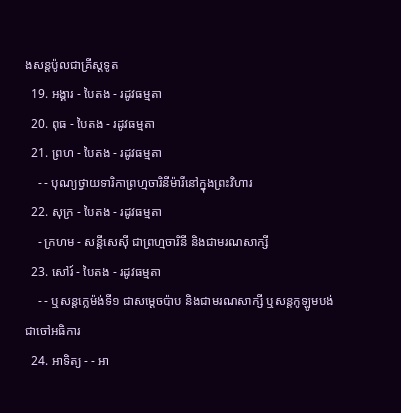ងសន្ដប៉ូលជាគ្រីស្ដទូត
  19. អង្គារ - បៃតង - រដូវធម្មតា
  20. ពុធ - បៃតង - រដូវធម្មតា
  21. ព្រហ - បៃតង - រដូវធម្មតា
    - - បុណ្យថ្វាយទារិកាព្រហ្មចារិនីម៉ារីនៅក្នុងព្រះវិហារ
  22. សុក្រ - បៃតង - រដូវធម្មតា
    - ក្រហម - សន្ដីសេស៊ី ជាព្រហ្មចារិនី និងជាមរណសាក្សី
  23. សៅរ៍ - បៃតង - រដូវធម្មតា
    - - ឬសន្ដក្លេម៉ង់ទី១ ជាសម្ដេចប៉ាប និងជាមរណសាក្សី ឬសន្ដកូឡូមបង់ជាចៅអធិការ
  24. អាទិត្យ - - អា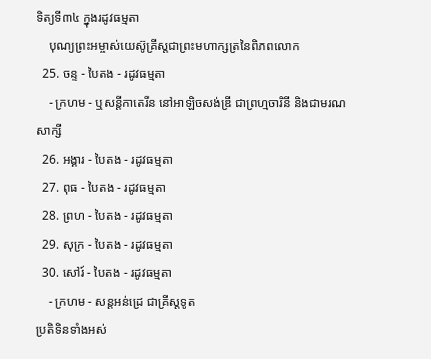ទិត្យទី៣៤ ក្នុងរដូវធម្មតា
    បុណ្យព្រះអម្ចាស់យេស៊ូគ្រីស្ដជាព្រះមហាក្សត្រនៃពិភពលោក
  25. ចន្ទ - បៃតង - រដូវធម្មតា
    - ក្រហម - ឬសន្ដីកាតេរីន នៅអាឡិចសង់ឌ្រី ជាព្រហ្មចារិនី និងជាមរណសាក្សី
  26. អង្គារ - បៃតង - រដូវធម្មតា
  27. ពុធ - បៃតង - រដូវធម្មតា
  28. ព្រហ - បៃតង - រដូវធម្មតា
  29. សុក្រ - បៃតង - រដូវធម្មតា
  30. សៅរ៍ - បៃតង - រដូវធម្មតា
    - ក្រហម - សន្ដអន់ដ្រេ ជាគ្រីស្ដទូត
ប្រតិទិនទាំងអស់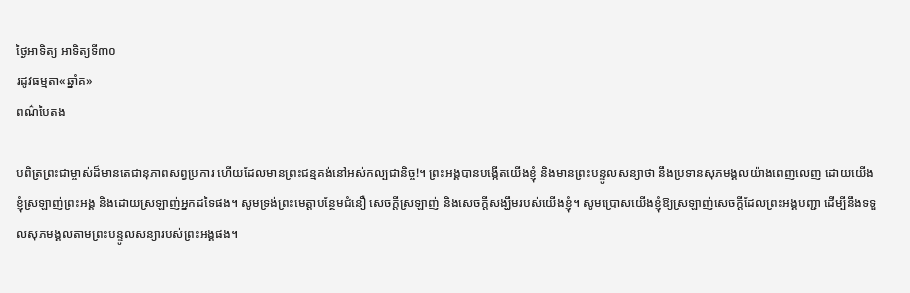ថ្ងៃអាទិត្យ អាទិត្យទី៣០
រដូវធម្មតា«ឆ្នាំគ»
ពណ៌បៃតង

បពិត្រព្រះជាម្ចាស់ដ៏មានតេជានុភាពសព្វប្រការ ហើយដែលមានព្រះជន្មគង់នៅអស់កល្បជានិច្ច!។ ព្រះអង្គបានបង្កើតយើងខ្ញុំ និងមានព្រះបន្ទូលសន្យាថា នឹងប្រទានសុភមង្គលយ៉ាងពេញលេញ ដោយយើងខ្ញុំស្រឡាញ់ព្រះអង្គ និងដោយស្រឡាញ់អ្នកដទៃផង។ សូមទ្រង់ព្រះមេត្តាបន្ថែមជំនឿ សេចក្តីស្រឡាញ់ និងសេចក្តីសង្ឃឹមរបស់យើងខ្ញុំ។ សូមប្រោសយើងខ្ញុំឱ្យស្រឡាញ់សេចក្តីដែលព្រះអង្គបញ្ជា ដើម្បីនឹងទទួលសុភមង្គលតាមព្រះបន្ទូលសន្យារបស់ព្រះអង្គផង។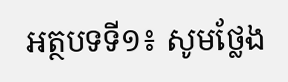អត្ថបទទី១៖ សូមថ្លែង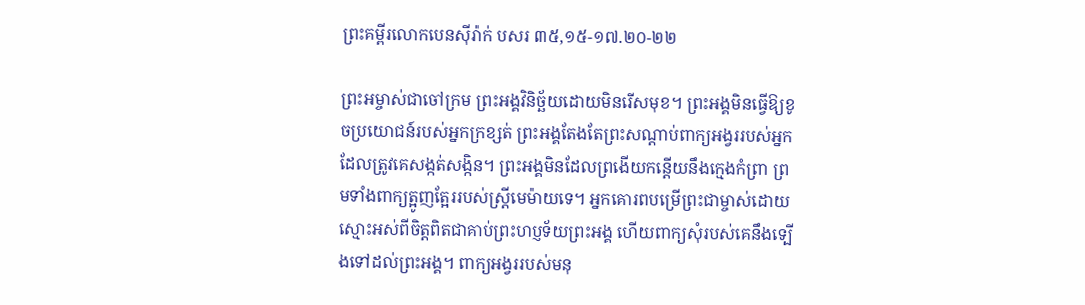ព្រះគម្ពីរលោកបេនស៊ីរ៉ាក់ បសរ ៣៥,១៥-១៧.២០-២២

ព្រះ‌អម្ចាស់ជាចៅក្រម ព្រះ‌អង្គវិនិច្ឆ័យដោយមិនរើសមុខ។ ព្រះ‌អង្គមិនធ្វើឱ្យខូចប្រយោជន៍របស់អ្នកក្រ‌ខ្សត់ ព្រះ‌អង្គតែងតែព្រះ‌សណ្តាប់ពាក្យអង្វររបស់អ្នកដែលត្រូវគេសង្កត់សង្កិន។ ព្រះ‌អង្គមិនដែលព្រងើយកន្តើយនឹងក្មេងកំព្រា ព្រមទាំងពាក្យត្អូញត្អែររបស់ស្រ្តីមេម៉ាយទេ។ អ្នកគោរពបម្រើព្រះ‌ជាម្ចាស់ដោយស្មោះអស់ពីចិត្តពិតជាគាប់ព្រះ‌ហប្ញទ័យព្រះ‌អង្គ ហើយពាក្យសុំរបស់គេនឹងទ្បើងទៅដល់ព្រះ‌អង្គ។ ពាក្យអង្វររបស់មនុ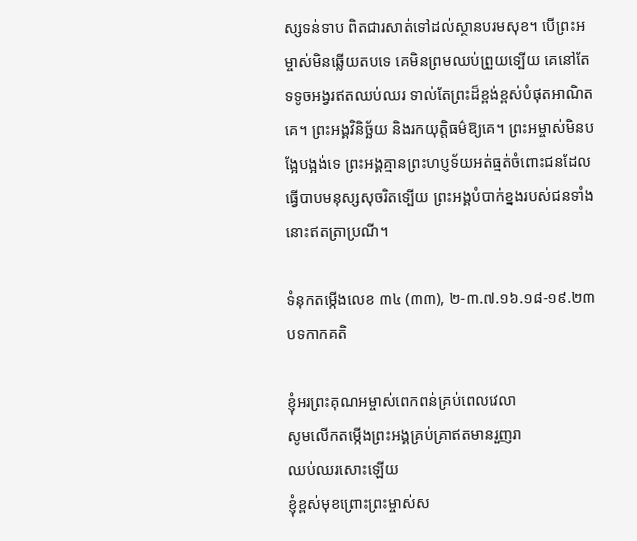ស្សទន់ទាប ពិតជារសាត់ទៅដល់ស្ថានបរមសុខ។ បើព្រះ‌អម្ចាស់មិនឆ្លើយតបទេ គេមិនព្រមឈប់ព្រួយទ្បើយ គេនៅតែទទូចអង្វរឥតឈប់ឈរ ទាល់តែព្រះដ៏ខ្ពង់ខ្ពស់បំផុតអាណិតគេ។ ព្រះ‌អង្គវិនិច្ឆ័យ និងរកយុត្តិ‌ធម៌ឱ្យគេ។ ព្រះ‌អម្ចាស់មិនបង្អែបង្អង់ទេ ព្រះ‌អង្គគ្មានព្រះ‌ហប្ញទ័យអត់ធ្មត់ចំពោះជនដែលធ្វើបាបមនុស្សសុច‌រិតទ្បើយ ព្រះ‌អង្គបំបាក់ខ្នងរបស់ជនទាំងនោះឥតត្រាប្រណី។

ទំនុកតម្កើងលេខ ៣៤ (៣៣), ២-៣.៧.១៦.១៨-១៩.២៣ បទកាកគតិ

ខ្ញុំអរព្រះគុណអម្ចាស់ពេកពន់គ្រប់ពេលវេលា
សូមលើកតម្កើងព្រះអង្គគ្រប់គ្រាឥតមានរួញរា
ឈប់ឈរសោះឡើយ
ខ្ញុំខ្ពស់មុខព្រោះព្រះម្ចាស់ស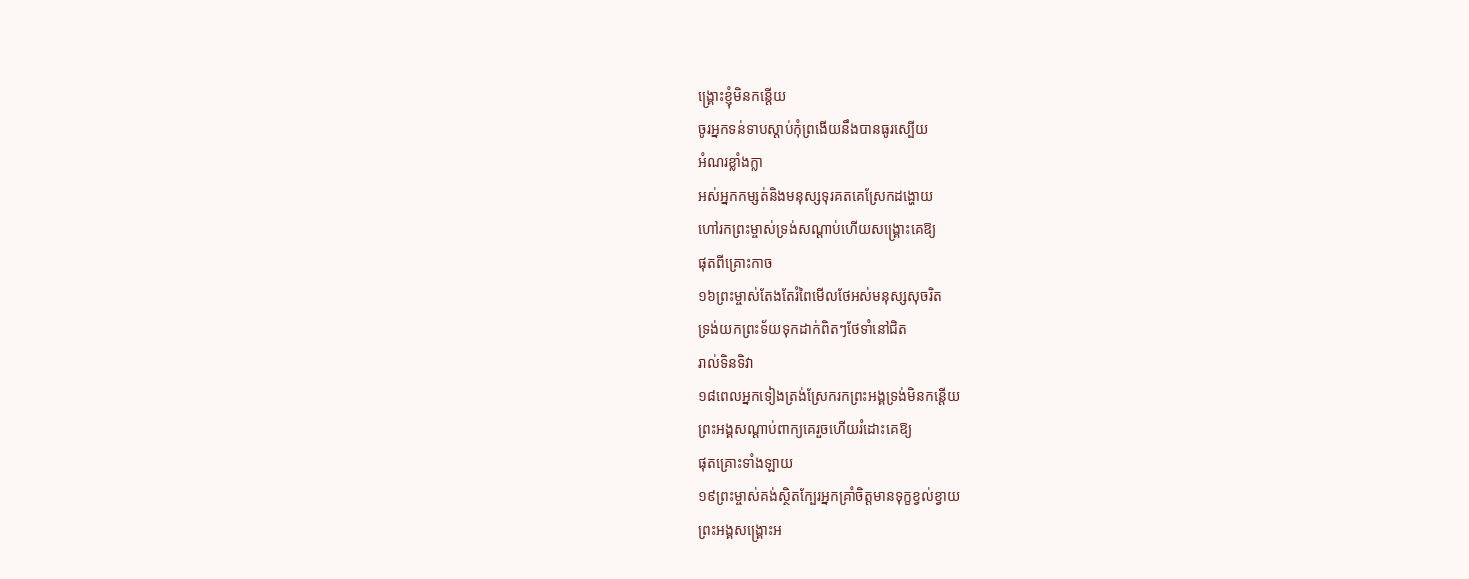ង្គ្រោះខ្ញុំមិនកន្ដើយ
ចូរអ្នកទន់ទាបស្ដាប់កុំព្រងើយនឹងបានធូរស្បើយ
អំណរខ្លាំងក្លា
អស់អ្នកកម្សត់និងមនុស្សទុរគតគេស្រែកដង្ហោយ
ហៅរកព្រះម្ចាស់ទ្រង់សណ្ដាប់ហើយសង្គ្រោះគេឱ្យ
ផុតពីគ្រោះកាច
១៦ព្រះម្ចាស់តែងតែរំពៃមើលថែអស់មនុស្សសុចរិត
ទ្រង់យកព្រះទ័យទុកដាក់ពិតៗថែទាំនៅជិត
រាល់ទិនទិវា
១៨ពេលអ្នកទៀងត្រង់ស្រែករកព្រះអង្គទ្រង់មិនកន្ដើយ
ព្រះអង្គសណ្ដាប់ពាក្យគេរួចហើយរំដោះគេឱ្យ
ផុតគ្រោះទាំងឡាយ
១៩ព្រះម្ចាស់គង់ស្ថិតក្បែរអ្នកគ្រាំចិត្ដមានទុក្ខខ្វល់ខ្វាយ
ព្រះអង្គសង្គ្រោះអ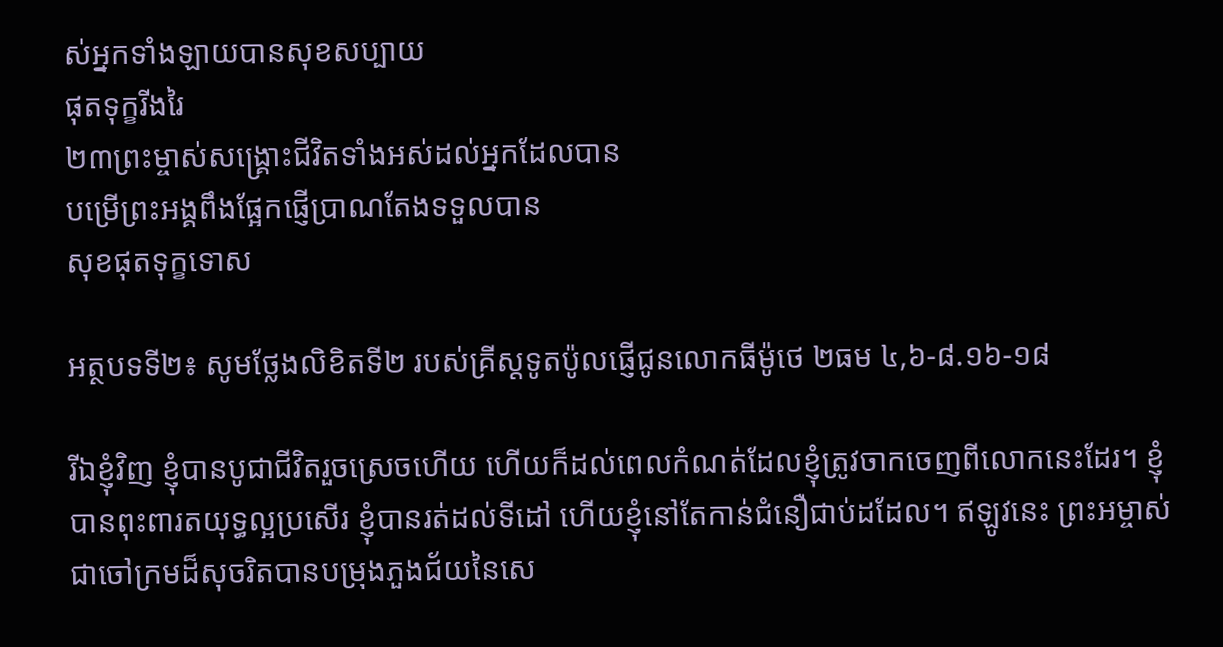ស់អ្នកទាំងឡាយបានសុខសប្បាយ
ផុតទុក្ខរីងរៃ
២៣ព្រះម្ចាស់សង្គ្រោះជីវិតទាំងអស់ដល់អ្នកដែលបាន
បម្រើព្រះអង្គពឹងផ្អែកផ្ញើប្រាណតែងទទួលបាន
សុខផុតទុក្ខទោស

អត្ថបទទី២៖ សូមថ្លែងលិខិតទី២ របស់គ្រីស្ដទូតប៉ូលផ្ញើជូនលោកធីម៉ូថេ ២ធម ៤,៦-៨.១៦-១៨

រីឯខ្ញុំវិញ ខ្ញុំបានបូជាជីវិតរួចស្រេចហើយ ហើយក៏ដល់ពេលកំណត់ដែលខ្ញុំត្រូវចាកចេញពីលោកនេះដែរ។ ខ្ញុំបានពុះ‌ពារតយុទ្ធល្អប្រសើរ ខ្ញុំបានរត់ដល់ទី‌ដៅ ហើយខ្ញុំនៅតែកាន់ជំនឿជាប់ដដែល។ ឥឡូវនេះ ព្រះ‌អម្ចាស់ជាចៅ‌ក្រមដ៏សុចរិតបានបម្រុងភួងជ័យនៃសេ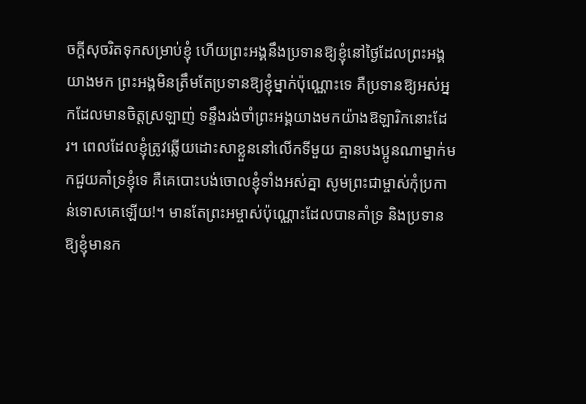ចក្ដីសុចរិតទុកសម្រាប់ខ្ញុំ ហើយព្រះ‌អង្គនឹងប្រទានឱ្យខ្ញុំនៅថ្ងៃដែលព្រះ‌អង្គយាងមក ព្រះ‌អង្គមិនត្រឹមតែប្រទានឱ្យខ្ញុំម្នាក់ប៉ុណ្ណោះទេ គឺប្រទានឱ្យអស់អ្នកដែលមានចិត្តស្រឡាញ់ ទន្ទឹងរង់‌ចាំព្រះ‌អង្គយាងមកយ៉ាងឱឡា‌រិកនោះដែរ។ ពេលដែលខ្ញុំត្រូវឆ្លើយដោះ‌សាខ្លួននៅលើកទីមួយ គ្មានបង‌ប្អូនណាម្នាក់មកជួយគាំទ្រខ្ញុំទេ គឺគេបោះបង់ចោលខ្ញុំទាំងអស់គ្នា សូមព្រះ‌ជាម្ចាស់កុំប្រកាន់ទោសគេឡើយ!។ មានតែព្រះ‌អម្ចាស់ប៉ុណ្ណោះដែលបានគាំទ្រ និងប្រទានឱ្យខ្ញុំមានក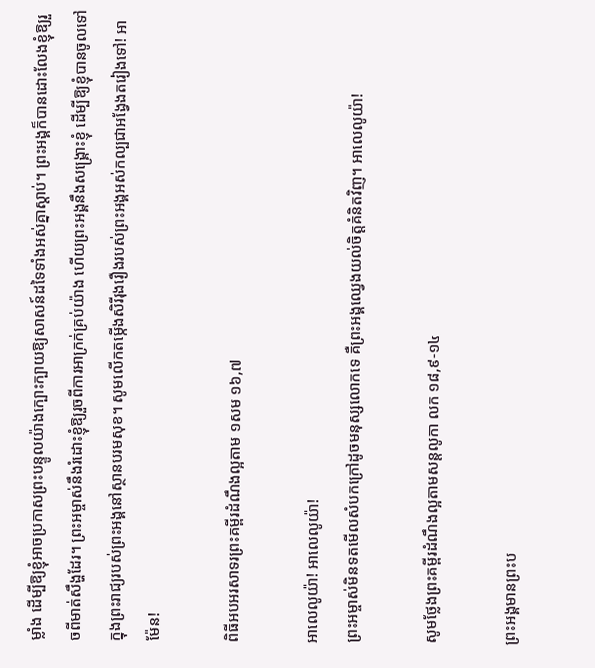ម្លាំង ដើម្បីឱ្យខ្ញុំអាចប្រកាសព្រះ‌បន្ទូលយ៉ាងក្បោះ‌ក្បាយឱ្យសាសន៍ដទៃទាំងអស់គ្នាស្ដាប់។ ព្រះ‌អង្គក៏បានដោះលែងខ្ញុំឱ្យរួចពីមាត់សឹង្ហដែរ។ ព្រះ‌អម្ចាស់នឹងរំដោះខ្ញុំឱ្យរួចពីការអាក្រក់គ្រប់យ៉ាង ហើយព្រះ‌អង្គនឹងសង្គ្រោះខ្ញុំ ដើម្បីឱ្យខ្ញុំបានចូលទៅក្នុងព្រះ‌រាជ្យរបស់ព្រះ‌អង្គនៅស្ថានបរម‌សុខ។ សូមលើកតម្កើងសិរី‌រុងរឿងរបស់ព្រះ‌អង្គអស់‌កល្បជាអង្វែងតរៀងទៅ! អាម៉ែន!

ពិធីអបអរសាទរព្រះគម្ពីរដំណឹងល្អតាម ១សម ១៦,៧

អាលេលូយ៉ា! អាលេលូយ៉ា!
ព្រះអម្ចាស់មិនទតមើលសំបកក្រៅដូចមនុស្សលោកទេ គឺព្រះអង្គឈ្វេងយល់ចិត្ដគំនិតវិញ។ អាលេលូយ៉ា!

សូមថ្លែងព្រះគម្ពីរដំណឹងល្អតាមសន្តលូកា លក ១៨,៩-១៤

ព្រះ‌អង្គមានព្រះ‌ប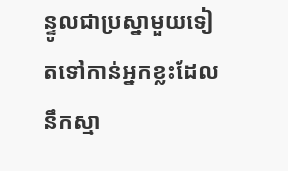ន្ទូលជាប្រស្នាមួយទៀតទៅកាន់អ្នកខ្លះដែលនឹកស្មា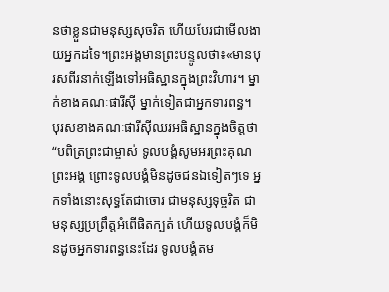នថាខ្លួនជាមនុស្សសុចរិត ហើយបែរជាមើល‌ងាយអ្នកដទៃ។ព្រះ‌អង្គមានព្រះ‌បន្ទូលថា៖«មានបុរសពីរនាក់ឡើងទៅអធិ‌ស្ឋានក្នុងព្រះ‌វិហារ។ ម្នាក់ខាងគណៈ‌ផារីស៊ី ម្នាក់ទៀតជាអ្នកទារពន្ធ។ បុរសខាងគណៈ‌ផារីស៊ីឈរអធិ‌ស្ឋានក្នុងចិត្តថា “បពិត្រព្រះ‌ជាម្ចាស់ ទូល‌បង្គំសូមអរព្រះ‌គុណព្រះ‌អង្គ ព្រោះទូល‌បង្គំមិនដូចជនឯទៀតៗទេ អ្នកទាំងនោះសុទ្ធតែជាចោរ ជាមនុស្សទុច្ចរិត ជាមនុស្សប្រព្រឹត្តអំពើផិតក្បត់ ហើយទូល‌បង្គំក៏មិនដូចអ្នកទារពន្ធនេះដែរ ទូល‌បង្គំតម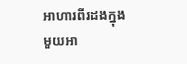អាហារពីរដងក្នុងមួយអា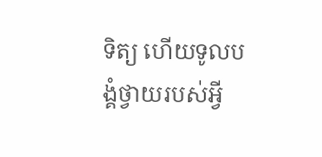ទិត្យ ហើយទូល‌បង្គំថ្វាយរបស់អ្វី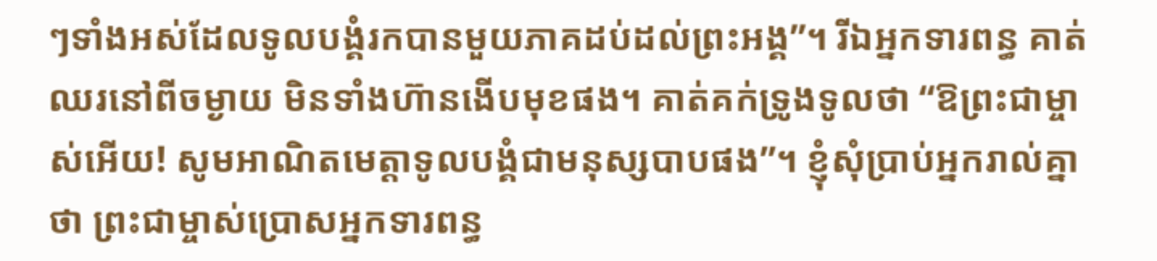ៗទាំងអស់ដែលទូល‌បង្គំរកបានមួយភាគដប់ដល់ព្រះ‌អង្គ”។ រីឯអ្នកទារពន្ធ គាត់ឈរនៅពីចម្ងាយ មិនទាំងហ៊ានងើបមុខផង។ គាត់គក់ទ្រូងទូលថា “ឱព្រះ‌ជាម្ចាស់អើយ! សូមអាណិតមេត្តាទូល‌បង្គំជាមនុស្សបាបផង”។ ខ្ញុំសុំប្រាប់អ្នករាល់គ្នាថា ព្រះ‌ជាម្ចាស់ប្រោសអ្នកទារពន្ធ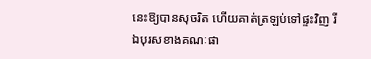នេះឱ្យបានសុចរិត ហើយគាត់ត្រឡប់ទៅផ្ទះវិញ រីឯបុរសខាងគណៈ‌ផា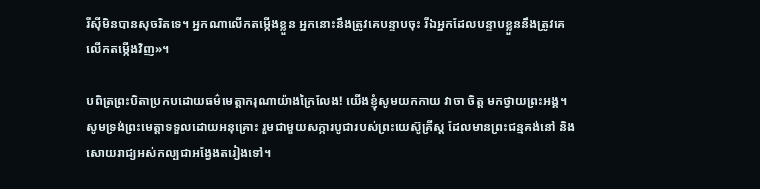រីស៊ីមិនបានសុចរិតទេ។ អ្នកណាលើកតម្កើងខ្លួន អ្នកនោះនឹងត្រូវគេបន្ទាបចុះ រីឯអ្នកដែលបន្ទាបខ្លួននឹងត្រូវគេលើកតម្កើងវិញ»។

បពិត្រព្រះបិតាប្រកបដោយធម៌មេត្តាករុណាយ៉ាងក្រៃលែង! យើងខ្ញុំសូមយកកាយ វាចា ចិត្ត មកថ្វាយព្រះអង្គ។ សូមទ្រង់ព្រះមេត្តាទទួលដោយអនុគ្រោះ រួមជាមួយសក្ការបូជារបស់ព្រះយេស៊ូគ្រីស្ត ដែលមានព្រះជន្មគង់នៅ និងសោយរាជ្យអស់កល្បជាអង្វែងតរៀងទៅ។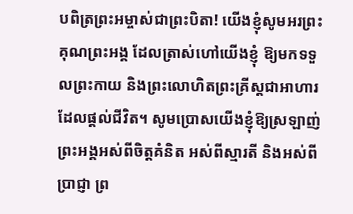បពិត្រព្រះអម្ចាស់ជាព្រះបិតា! យើងខ្ញុំសូមអរព្រះគុណព្រះអង្គ ដែលត្រាស់ហៅយើងខ្ញុំ ឱ្យមកទទួលព្រះកាយ និងព្រះលោហិតព្រះគ្រីស្តជាអាហារដែលផ្តល់ជីវិត។ សូមប្រោសយើងខ្ញុំឱ្យស្រឡាញ់ព្រះអង្គអស់ពីចិត្តគំនិត អស់ពីស្មារតី និងអស់ពីប្រាជ្ញា ព្រ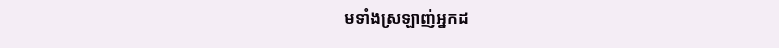មទាំងស្រឡាញ់អ្នកដ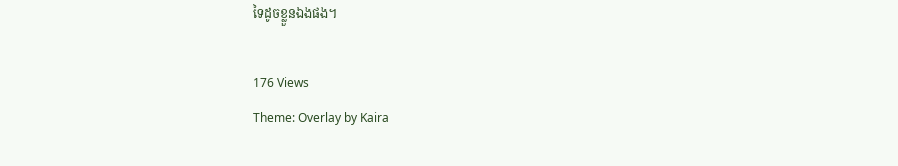ទៃដូចខ្លួនឯងផង។

176 Views
Theme: Overlay by Kaira